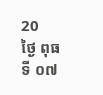20
ថ្ងៃ ពុធ ទី ០៧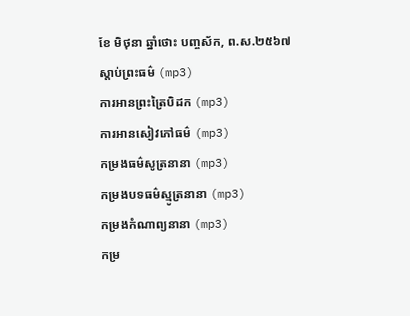ខែ មិថុនា ឆ្នាំថោះ បញ្ចស័ក, ព.ស.២៥៦៧
ស្តាប់ព្រះធម៌ (mp3)
ការអានព្រះត្រៃបិដក (mp3)
ការអានសៀវភៅធម៌ (mp3)
កម្រងធម៌សូត្រនានា (mp3)
កម្រងបទធម៌ស្មូត្រនានា (mp3)
កម្រងកំណាព្យនានា (mp3)
កម្រ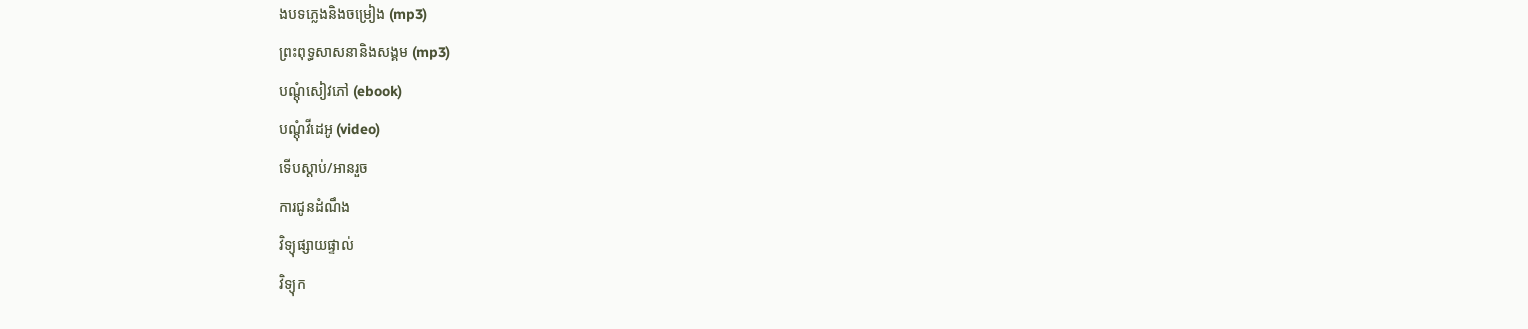ងបទភ្លេងនិងចម្រៀង (mp3)
ព្រះពុទ្ធសាសនានិងសង្គម (mp3)
បណ្តុំសៀវភៅ (ebook)
បណ្តុំវីដេអូ (video)
ទើបស្តាប់/អានរួច
ការជូនដំណឹង
វិទ្យុផ្សាយផ្ទាល់
វិទ្យុក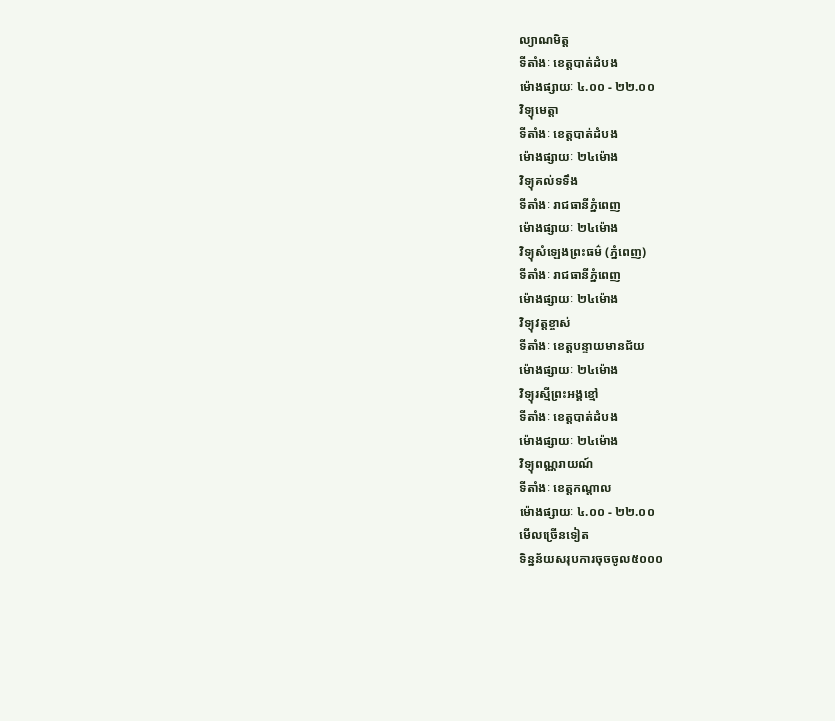ល្យាណមិត្ត
ទីតាំងៈ ខេត្តបាត់ដំបង
ម៉ោងផ្សាយៈ ៤.០០ - ២២.០០
វិទ្យុមេត្តា
ទីតាំងៈ ខេត្តបាត់ដំបង
ម៉ោងផ្សាយៈ ២៤ម៉ោង
វិទ្យុគល់ទទឹង
ទីតាំងៈ រាជធានីភ្នំពេញ
ម៉ោងផ្សាយៈ ២៤ម៉ោង
វិទ្យុសំឡេងព្រះធម៌ (ភ្នំពេញ)
ទីតាំងៈ រាជធានីភ្នំពេញ
ម៉ោងផ្សាយៈ ២៤ម៉ោង
វិទ្យុវត្តខ្ចាស់
ទីតាំងៈ ខេត្តបន្ទាយមានជ័យ
ម៉ោងផ្សាយៈ ២៤ម៉ោង
វិទ្យុរស្មីព្រះអង្គខ្មៅ
ទីតាំងៈ ខេត្តបាត់ដំបង
ម៉ោងផ្សាយៈ ២៤ម៉ោង
វិទ្យុពណ្ណរាយណ៍
ទីតាំងៈ ខេត្តកណ្តាល
ម៉ោងផ្សាយៈ ៤.០០ - ២២.០០
មើលច្រើនទៀត
ទិន្នន័យសរុបការចុចចូល៥០០០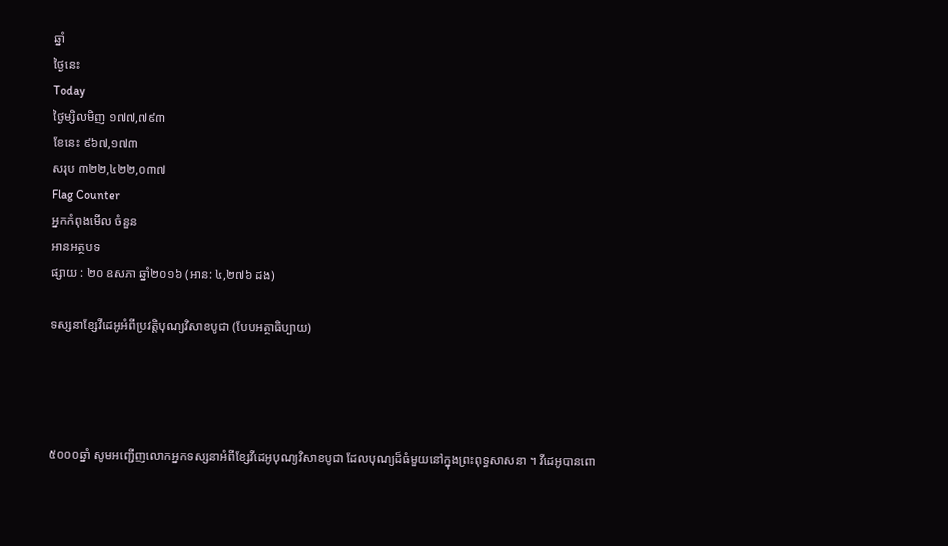ឆ្នាំ
ថ្ងៃនេះ
Today
ថ្ងៃម្សិលមិញ ១៧៧,៧៩៣
ខែនេះ ៩៦៧,១៧៣
សរុប ៣២២,៤២២,០៣៧
Flag Counter
អ្នកកំពុងមើល ចំនួន
អានអត្ថបទ
ផ្សាយ : ២០ ឧសភា ឆ្នាំ២០១៦ (អាន: ៤,២៧៦ ដង)

ទស្សនាខ្សែវីដេអូអំពីប្រវត្តិបុណ្យវិសាខបូជា (បែបអត្ថាធិប្បាយ)




៥០០០ឆ្នាំ សូមអញ្ជើញលោកអ្នកទស្សនាអំពីខ្សែវីដេអូបុណ្យវិសាខបូជា ដែលបុណ្យដ៏ធំមួយនៅក្នុងព្រះពុទ្ធសាសនា ។ វីដេអូបានពោ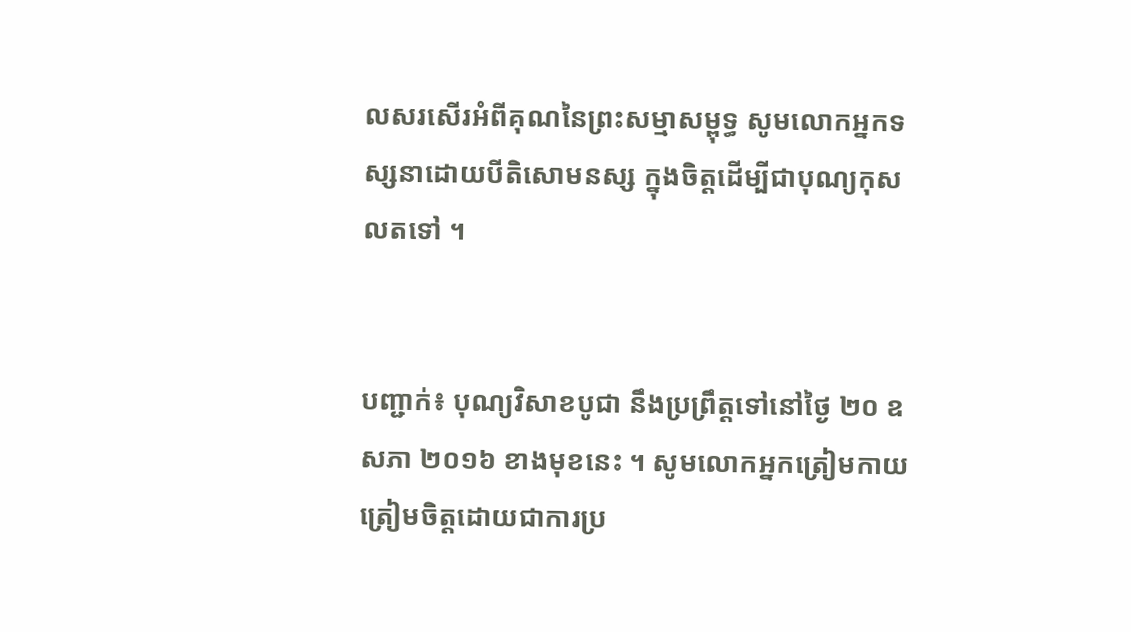លសរសើរអំពីគុណនៃព្រះសម្មាសម្ពុទ្ធ សូមលោកអ្នកទស្សនាដោយបីតិសោមនស្ស ក្នុងចិត្តដើម្បីជាបុណ្យកុសលតទៅ ។


បញ្ជាក់៖ បុណ្យវិសាខបូជា នឹងប្រព្រឹត្តទៅនៅថ្ងៃ ២០ ឧសភា ២០១៦ ខាងមុខនេះ ។ សូមលោកអ្នកត្រៀមកាយត្រៀមចិត្តដោយជាការប្រ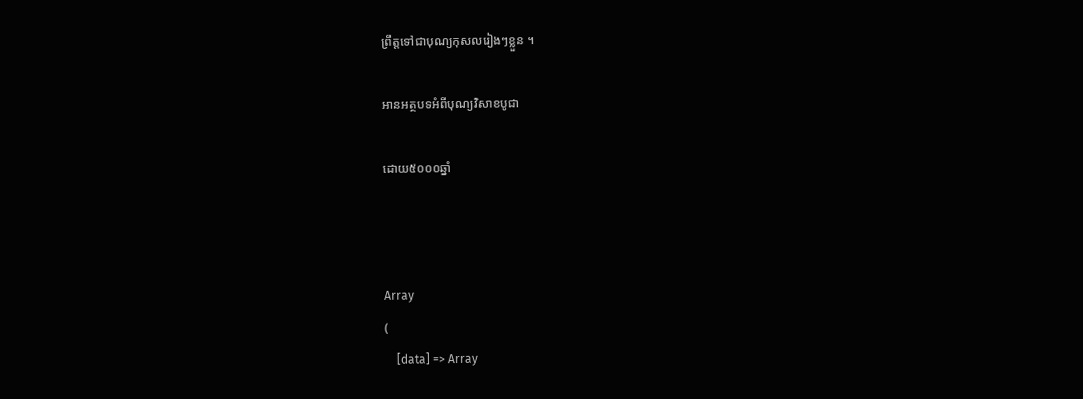ព្រឹត្តទៅជាបុណ្យកុសលរៀងៗខ្លួន ។

អានអត្ថបទអំពីបុណ្យវិសាខបូជា

ដោយ៥០០០ឆ្នាំ



Array
(
    [data] => Array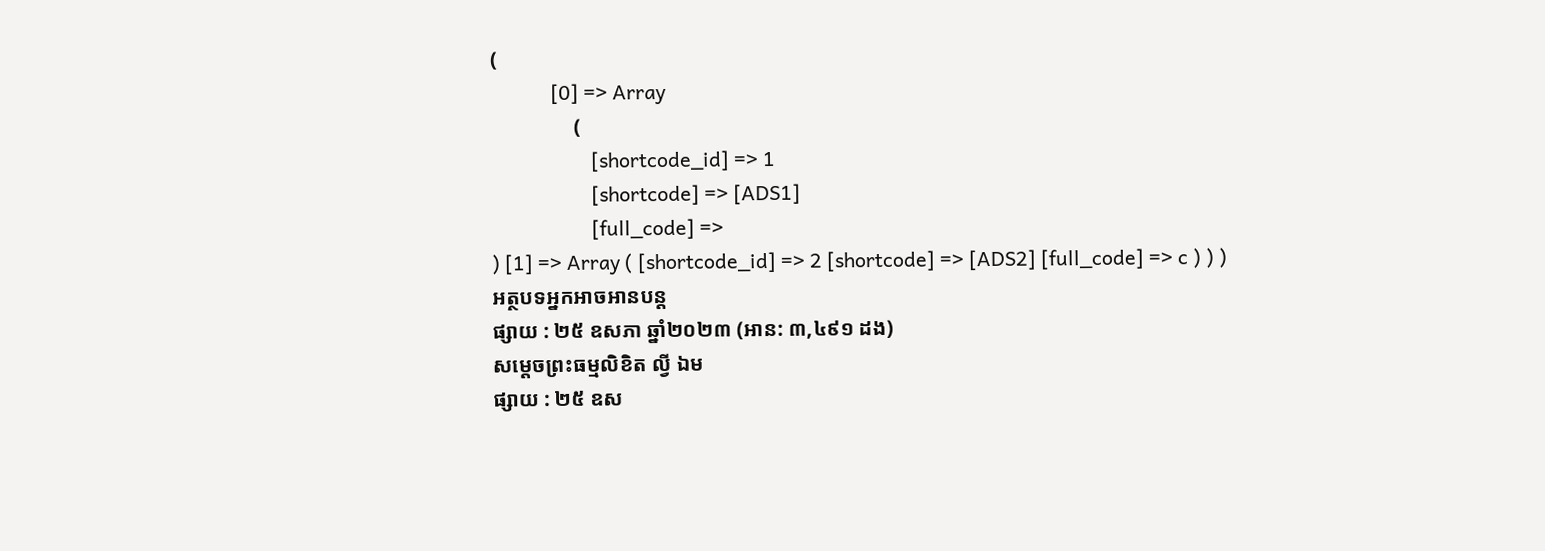(
            [0] => Array
                (
                    [shortcode_id] => 1
                    [shortcode] => [ADS1]
                    [full_code] =>
) [1] => Array ( [shortcode_id] => 2 [shortcode] => [ADS2] [full_code] => c ) ) )
អត្ថបទអ្នកអាចអានបន្ត
ផ្សាយ : ២៥ ឧសភា ឆ្នាំ២០២៣ (អាន: ៣,៤៩១ ដង)
សម្ដេចព្រះធម្មលិខិត ល្វី ឯម
ផ្សាយ : ២៥ ឧស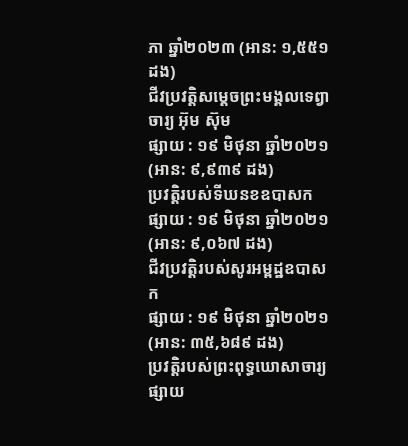ភា ឆ្នាំ២០២៣ (អាន: ១,៥៥១ ដង)
ជីវប្រវត្តិសម្តេចព្រះមង្គលទេព្វាចារ្យ អ៊ុម ស៊ុម
ផ្សាយ : ១៩ មិថុនា ឆ្នាំ២០២១ (អាន: ៩,៩៣៩ ដង)
ប្រវត្តិរបស់ទីឃនខឧបាសក
ផ្សាយ : ១៩ មិថុនា ឆ្នាំ២០២១ (អាន: ៩,០៦៧ ដង)
ជីវប្រវត្តិរបស់សូរអម្ពដ្ឋឧបាសក
ផ្សាយ : ១៩ មិថុនា ឆ្នាំ២០២១ (អាន: ៣៥,៦៨៩ ដង)
ប្រវត្តិរបស់ព្រះពុទ្ធឃោសាចារ្យ
ផ្សាយ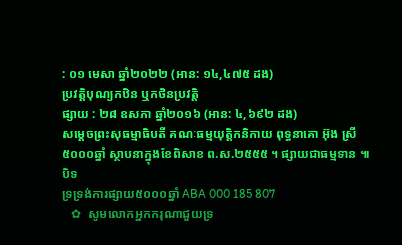: ០១ មេសា ឆ្នាំ២០២២ (អាន: ១៤,៤៧៥ ដង)
ប្រវត្តិបុណ្យកឋិន ឬកថិនប្រវត្តិ
ផ្សាយ : ២៨ ឧសភា ឆ្នាំ២០១៦ (អាន: ៤,៦៩២ ដង)
សម្ដេចព្រះសុធម្មាធិបតី គណៈធម្មយុត្តិកនិកាយ ពុទ្ធនាគោ អ៊ុង ស្រី
៥០០០ឆ្នាំ ស្ថាបនាក្នុងខែពិសាខ ព.ស.២៥៥៥ ។ ផ្សាយជាធម្មទាន ៕
បិទ
ទ្រទ្រង់ការផ្សាយ៥០០០ឆ្នាំ ABA 000 185 807
   ✿  សូមលោកអ្នកករុណាជួយទ្រ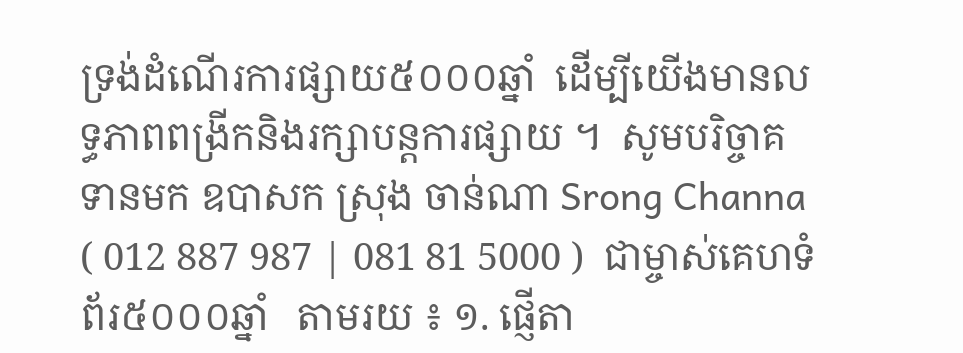ទ្រង់ដំណើរការផ្សាយ៥០០០ឆ្នាំ  ដើម្បីយើងមានលទ្ធភាពពង្រីកនិងរក្សាបន្តការផ្សាយ ។  សូមបរិច្ចាគទានមក ឧបាសក ស្រុង ចាន់ណា Srong Channa ( 012 887 987 | 081 81 5000 )  ជាម្ចាស់គេហទំព័រ៥០០០ឆ្នាំ   តាមរយ ៖ ១. ផ្ញើតា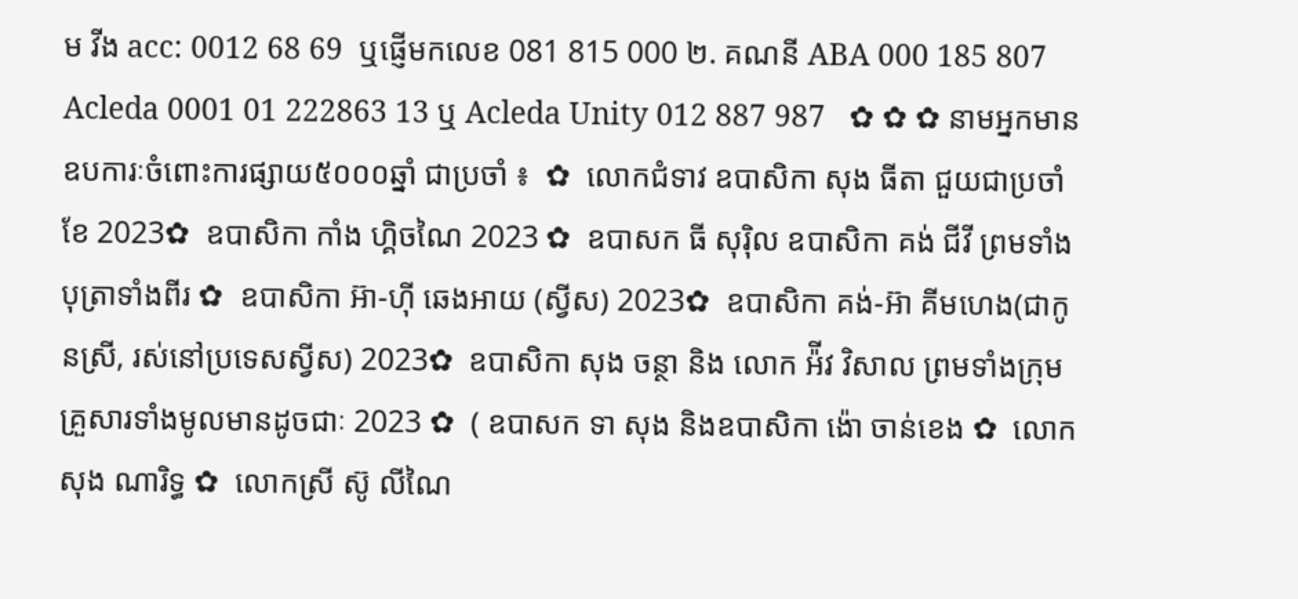ម វីង acc: 0012 68 69  ឬផ្ញើមកលេខ 081 815 000 ២. គណនី ABA 000 185 807 Acleda 0001 01 222863 13 ឬ Acleda Unity 012 887 987   ✿ ✿ ✿ នាមអ្នកមានឧបការៈចំពោះការផ្សាយ៥០០០ឆ្នាំ ជាប្រចាំ ៖  ✿  លោកជំទាវ ឧបាសិកា សុង ធីតា ជួយជាប្រចាំខែ 2023✿  ឧបាសិកា កាំង ហ្គិចណៃ 2023 ✿  ឧបាសក ធី សុរ៉ិល ឧបាសិកា គង់ ជីវី ព្រមទាំងបុត្រាទាំងពីរ ✿  ឧបាសិកា អ៊ា-ហុី ឆេងអាយ (ស្វីស) 2023✿  ឧបាសិកា គង់-អ៊ា គីមហេង(ជាកូនស្រី, រស់នៅប្រទេសស្វីស) 2023✿  ឧបាសិកា សុង ចន្ថា និង លោក អ៉ីវ វិសាល ព្រមទាំងក្រុមគ្រួសារទាំងមូលមានដូចជាៈ 2023 ✿  ( ឧបាសក ទា សុង និងឧបាសិកា ង៉ោ ចាន់ខេង ✿  លោក សុង ណារិទ្ធ ✿  លោកស្រី ស៊ូ លីណៃ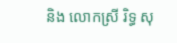និង លោកស្រី រិទ្ធ សុ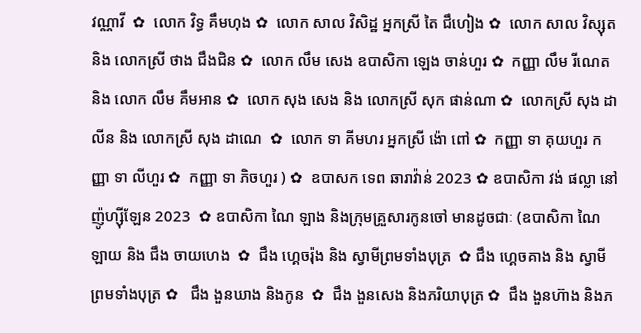វណ្ណាវី  ✿  លោក វិទ្ធ គឹមហុង ✿  លោក សាល វិសិដ្ឋ អ្នកស្រី តៃ ជឹហៀង ✿  លោក សាល វិស្សុត និង លោកស្រី ថាង ជឹងជិន ✿  លោក លឹម សេង ឧបាសិកា ឡេង ចាន់ហួរ ✿  កញ្ញា លឹម រីណេត និង លោក លឹម គឹមអាន ✿  លោក សុង សេង និង លោកស្រី សុក ផាន់ណា ✿  លោកស្រី សុង ដាលីន និង លោកស្រី សុង ដាណេ  ✿  លោក ទា គីមហរ អ្នកស្រី ង៉ោ ពៅ ✿  កញ្ញា ទា គុយហួរ កញ្ញា ទា លីហួរ ✿  កញ្ញា ទា ភិចហួរ ) ✿  ឧបាសក ទេព ឆារាវ៉ាន់ 2023 ✿ ឧបាសិកា វង់ ផល្លា នៅញ៉ូហ្ស៊ីឡែន 2023  ✿ ឧបាសិកា ណៃ ឡាង និងក្រុមគ្រួសារកូនចៅ មានដូចជាៈ (ឧបាសិកា ណៃ ឡាយ និង ជឹង ចាយហេង  ✿  ជឹង ហ្គេចរ៉ុង និង ស្វាមីព្រមទាំងបុត្រ  ✿ ជឹង ហ្គេចគាង និង ស្វាមីព្រមទាំងបុត្រ ✿   ជឹង ងួនឃាង និងកូន  ✿  ជឹង ងួនសេង និងភរិយាបុត្រ ✿  ជឹង ងួនហ៊ាង និងភ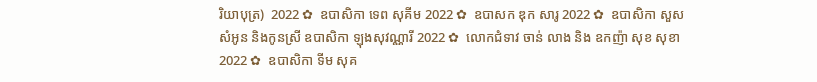រិយាបុត្រ)  2022 ✿  ឧបាសិកា ទេព សុគីម 2022 ✿  ឧបាសក ឌុក សារូ 2022 ✿  ឧបាសិកា សួស សំអូន និងកូនស្រី ឧបាសិកា ឡុងសុវណ្ណារី 2022 ✿  លោកជំទាវ ចាន់ លាង និង ឧកញ៉ា សុខ សុខា 2022 ✿  ឧបាសិកា ទីម សុគ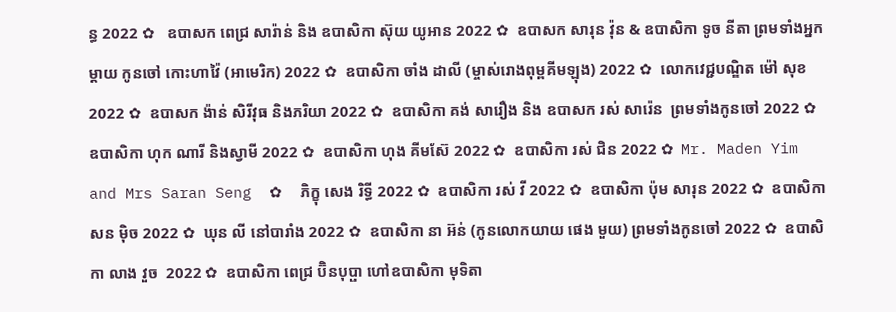ន្ធ 2022 ✿   ឧបាសក ពេជ្រ សារ៉ាន់ និង ឧបាសិកា ស៊ុយ យូអាន 2022 ✿  ឧបាសក សារុន វ៉ុន & ឧបាសិកា ទូច នីតា ព្រមទាំងអ្នកម្តាយ កូនចៅ កោះហាវ៉ៃ (អាមេរិក) 2022 ✿  ឧបាសិកា ចាំង ដាលី (ម្ចាស់រោងពុម្ពគីមឡុង) 2022 ✿  លោកវេជ្ជបណ្ឌិត ម៉ៅ សុខ 2022 ✿  ឧបាសក ង៉ាន់ សិរីវុធ និងភរិយា 2022 ✿  ឧបាសិកា គង់ សារឿង និង ឧបាសក រស់ សារ៉េន  ព្រមទាំងកូនចៅ 2022 ✿  ឧបាសិកា ហុក ណារី និងស្វាមី 2022 ✿  ឧបាសិកា ហុង គីមស៊ែ 2022 ✿  ឧបាសិកា រស់ ជិន 2022 ✿  Mr. Maden Yim and Mrs Saran Seng  ✿  ភិក្ខុ សេង រិទ្ធី 2022 ✿  ឧបាសិកា រស់ វី 2022 ✿  ឧបាសិកា ប៉ុម សារុន 2022 ✿  ឧបាសិកា សន ម៉ិច 2022 ✿  ឃុន លី នៅបារាំង 2022 ✿  ឧបាសិកា នា អ៊ន់ (កូនលោកយាយ ផេង មួយ) ព្រមទាំងកូនចៅ 2022 ✿  ឧបាសិកា លាង វួច  2022 ✿  ឧបាសិកា ពេជ្រ ប៊ិនបុប្ផា ហៅឧបាសិកា មុទិតា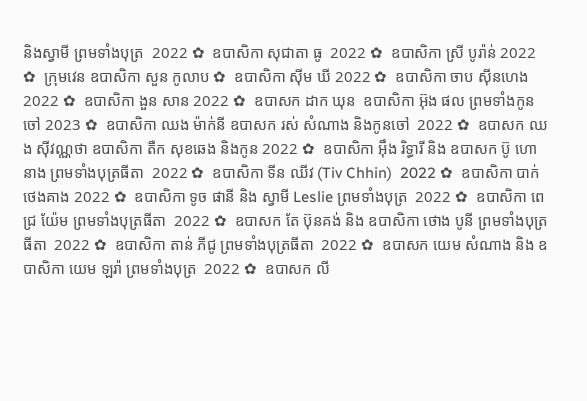និងស្វាមី ព្រមទាំងបុត្រ  2022 ✿  ឧបាសិកា សុជាតា ធូ  2022 ✿  ឧបាសិកា ស្រី បូរ៉ាន់ 2022 ✿  ក្រុមវេន ឧបាសិកា សួន កូលាប ✿  ឧបាសិកា ស៊ីម ឃី 2022 ✿  ឧបាសិកា ចាប ស៊ីនហេង 2022 ✿  ឧបាសិកា ងួន សាន 2022 ✿  ឧបាសក ដាក ឃុន  ឧបាសិកា អ៊ុង ផល ព្រមទាំងកូនចៅ 2023 ✿  ឧបាសិកា ឈង ម៉ាក់នី ឧបាសក រស់ សំណាង និងកូនចៅ  2022 ✿  ឧបាសក ឈង សុីវណ្ណថា ឧបាសិកា តឺក សុខឆេង និងកូន 2022 ✿  ឧបាសិកា អុឹង រិទ្ធារី និង ឧបាសក ប៊ូ ហោនាង ព្រមទាំងបុត្រធីតា  2022 ✿  ឧបាសិកា ទីន ឈីវ (Tiv Chhin)  2022 ✿  ឧបាសិកា បាក់ ថេងគាង 2022 ✿  ឧបាសិកា ទូច ផានី និង ស្វាមី Leslie ព្រមទាំងបុត្រ  2022 ✿  ឧបាសិកា ពេជ្រ យ៉ែម ព្រមទាំងបុត្រធីតា  2022 ✿  ឧបាសក តែ ប៊ុនគង់ និង ឧបាសិកា ថោង បូនី ព្រមទាំងបុត្រធីតា  2022 ✿  ឧបាសិកា តាន់ ភីជូ ព្រមទាំងបុត្រធីតា  2022 ✿  ឧបាសក យេម សំណាង និង ឧបាសិកា យេម ឡរ៉ា ព្រមទាំងបុត្រ  2022 ✿  ឧបាសក លី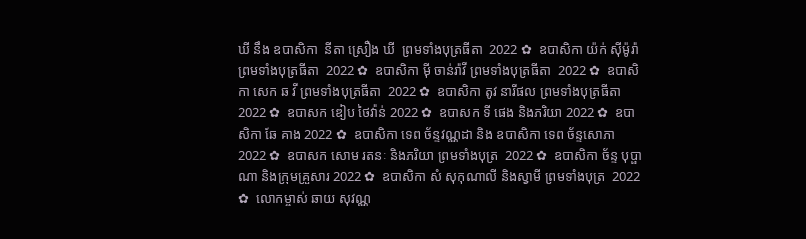ឃី នឹង ឧបាសិកា  នីតា ស្រឿង ឃី  ព្រមទាំងបុត្រធីតា  2022 ✿  ឧបាសិកា យ៉ក់ សុីម៉ូរ៉ា ព្រមទាំងបុត្រធីតា  2022 ✿  ឧបាសិកា មុី ចាន់រ៉ាវី ព្រមទាំងបុត្រធីតា  2022 ✿  ឧបាសិកា សេក ឆ វី ព្រមទាំងបុត្រធីតា  2022 ✿  ឧបាសិកា តូវ នារីផល ព្រមទាំងបុត្រធីតា  2022 ✿  ឧបាសក ឌៀប ថៃវ៉ាន់ 2022 ✿  ឧបាសក ទី ផេង និងភរិយា 2022 ✿  ឧបាសិកា ឆែ គាង 2022 ✿  ឧបាសិកា ទេព ច័ន្ទវណ្ណដា និង ឧបាសិកា ទេព ច័ន្ទសោភា  2022 ✿  ឧបាសក សោម រតនៈ និងភរិយា ព្រមទាំងបុត្រ  2022 ✿  ឧបាសិកា ច័ន្ទ បុប្ផាណា និងក្រុមគ្រួសារ 2022 ✿  ឧបាសិកា សំ សុកុណាលី និងស្វាមី ព្រមទាំងបុត្រ  2022 ✿  លោកម្ចាស់ ឆាយ សុវណ្ណ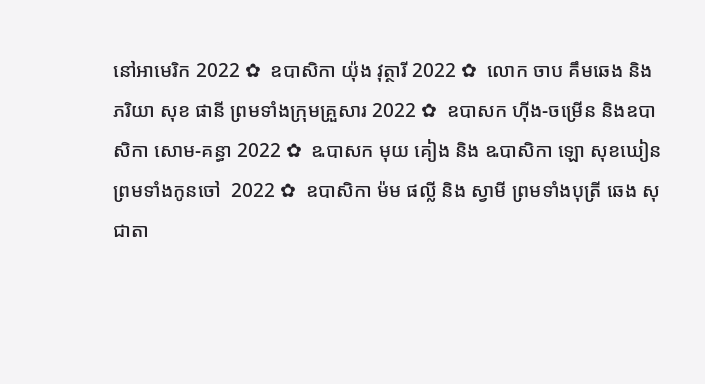នៅអាមេរិក 2022 ✿  ឧបាសិកា យ៉ុង វុត្ថារី 2022 ✿  លោក ចាប គឹមឆេង និងភរិយា សុខ ផានី ព្រមទាំងក្រុមគ្រួសារ 2022 ✿  ឧបាសក ហ៊ីង-ចម្រើន និងឧបាសិកា សោម-គន្ធា 2022 ✿  ឩបាសក មុយ គៀង និង ឩបាសិកា ឡោ សុខឃៀន ព្រមទាំងកូនចៅ  2022 ✿  ឧបាសិកា ម៉ម ផល្លី និង ស្វាមី ព្រមទាំងបុត្រី ឆេង សុជាតា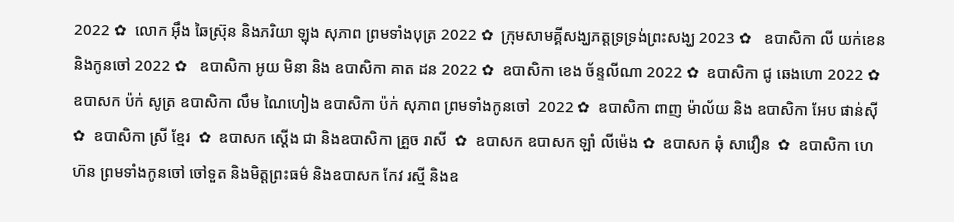2022 ✿  លោក អ៊ឹង ឆៃស្រ៊ុន និងភរិយា ឡុង សុភាព ព្រមទាំងបុត្រ 2022 ✿  ក្រុមសាមគ្គីសង្ឃភត្តទ្រទ្រង់ព្រះសង្ឃ 2023 ✿   ឧបាសិកា លី យក់ខេន និងកូនចៅ 2022 ✿   ឧបាសិកា អូយ មិនា និង ឧបាសិកា គាត ដន 2022 ✿  ឧបាសិកា ខេង ច័ន្ទលីណា 2022 ✿  ឧបាសិកា ជូ ឆេងហោ 2022 ✿  ឧបាសក ប៉ក់ សូត្រ ឧបាសិកា លឹម ណៃហៀង ឧបាសិកា ប៉ក់ សុភាព ព្រមទាំងកូនចៅ  2022 ✿  ឧបាសិកា ពាញ ម៉ាល័យ និង ឧបាសិកា អែប ផាន់ស៊ី  ✿  ឧបាសិកា ស្រី ខ្មែរ  ✿  ឧបាសក ស្តើង ជា និងឧបាសិកា គ្រួច រាសី  ✿  ឧបាសក ឧបាសក ឡាំ លីម៉េង ✿  ឧបាសក ឆុំ សាវឿន  ✿  ឧបាសិកា ហេ ហ៊ន ព្រមទាំងកូនចៅ ចៅទួត និងមិត្តព្រះធម៌ និងឧបាសក កែវ រស្មី និងឧ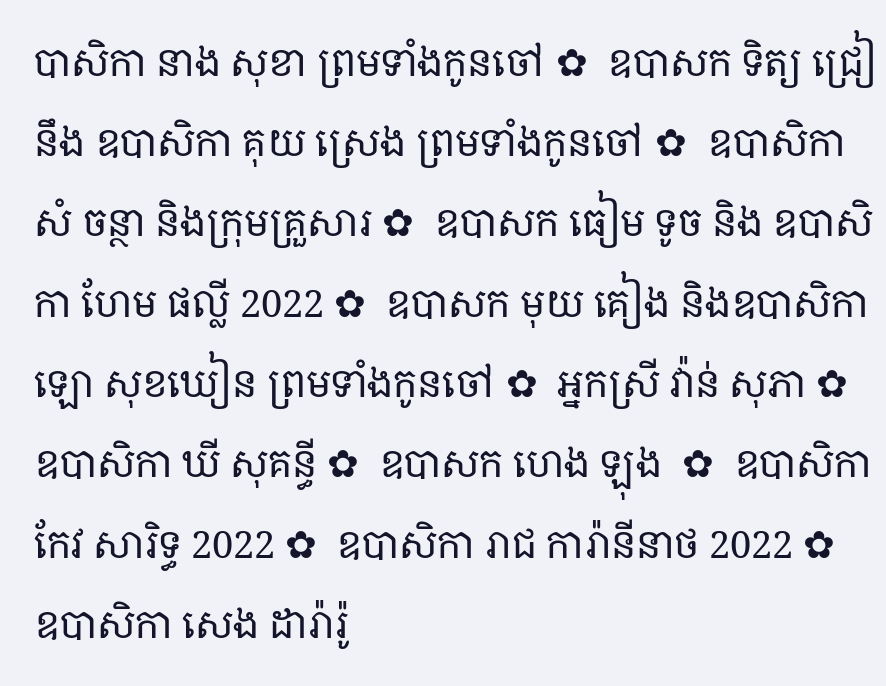បាសិកា នាង សុខា ព្រមទាំងកូនចៅ ✿  ឧបាសក ទិត្យ ជ្រៀ នឹង ឧបាសិកា គុយ ស្រេង ព្រមទាំងកូនចៅ ✿  ឧបាសិកា សំ ចន្ថា និងក្រុមគ្រួសារ ✿  ឧបាសក ធៀម ទូច និង ឧបាសិកា ហែម ផល្លី 2022 ✿  ឧបាសក មុយ គៀង និងឧបាសិកា ឡោ សុខឃៀន ព្រមទាំងកូនចៅ ✿  អ្នកស្រី វ៉ាន់ សុភា ✿  ឧបាសិកា ឃី សុគន្ធី ✿  ឧបាសក ហេង ឡុង  ✿  ឧបាសិកា កែវ សារិទ្ធ 2022 ✿  ឧបាសិកា រាជ ការ៉ានីនាថ 2022 ✿  ឧបាសិកា សេង ដារ៉ារ៉ូ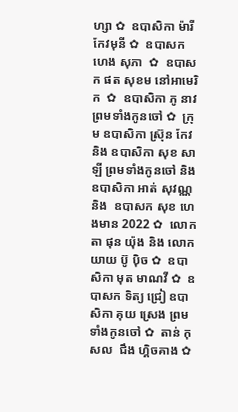ហ្សា ✿  ឧបាសិកា ម៉ារី កែវមុនី ✿  ឧបាសក ហេង សុភា  ✿  ឧបាសក ផត សុខម នៅអាមេរិក  ✿  ឧបាសិកា ភូ នាវ ព្រមទាំងកូនចៅ ✿  ក្រុម ឧបាសិកា ស្រ៊ុន កែវ  និង ឧបាសិកា សុខ សាឡី ព្រមទាំងកូនចៅ និង ឧបាសិកា អាត់ សុវណ្ណ និង  ឧបាសក សុខ ហេងមាន 2022 ✿  លោកតា ផុន យ៉ុង និង លោកយាយ ប៊ូ ប៉ិច ✿  ឧបាសិកា មុត មាណវី ✿  ឧបាសក ទិត្យ ជ្រៀ ឧបាសិកា គុយ ស្រេង ព្រមទាំងកូនចៅ ✿  តាន់ កុសល  ជឹង ហ្គិចគាង ✿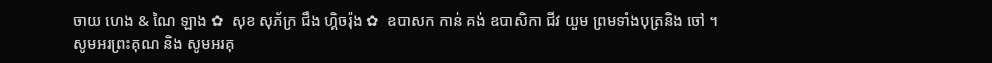ចាយ ហេង & ណៃ ឡាង ✿  សុខ សុភ័ក្រ ជឹង ហ្គិចរ៉ុង ✿  ឧបាសក កាន់ គង់ ឧបាសិកា ជីវ យួម ព្រមទាំងបុត្រនិង ចៅ ។  សូមអរព្រះគុណ និង សូមអរគុ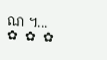ណ ។...       ✿  ✿  ✿